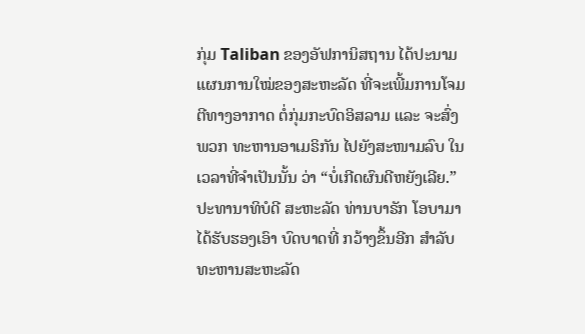ກຸ່ມ Taliban ຂອງອັຟການິສຖານ ໄດ້ປະນາມ ແຜນການໃໝ່ຂອງສະຫະລັດ ທີ່ຈະເພີ້ມການໂຈມຕີທາງອາກາດ ຕໍ່ກຸ່ມກະບົດອິສລາມ ແລະ ຈະສົ່ງ ພວກ ທະຫານອາເມຣິກັນ ໄປຍັງສະໜາມລົບ ໃນເວລາທີ່ຈຳເປັນນັ້ນ ວ່າ “ບໍ່ເກີດຜົນດີຫຍັງເລີຍ.”
ປະທານາທິບໍດີ ສະຫະລັດ ທ່ານບາຣັກ ໂອບາມາ ໄດ້ຮັບຮອງເອົາ ບົດບາດທີ່ ກວ້າງຂຶ້ນອີກ ສຳລັບທະຫານສະຫະລັດ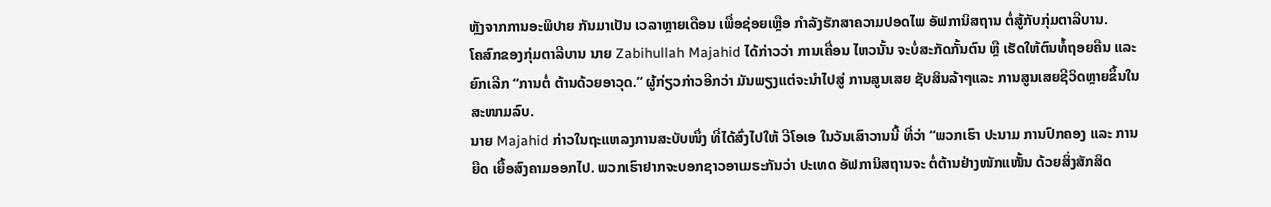ຫຼັງຈາກການອະພິປາຍ ກັນມາເປັນ ເວລາຫຼາຍເດືອນ ເພື່ອຊ່ອຍເຫຼືອ ກຳລັງຮັກສາຄວາມປອດໄພ ອັຟການິສຖານ ຕໍ່ສູ້ກັບກຸ່ມຕາລີບານ.
ໂຄສົກຂອງກຸ່ມຕາລີບານ ນາຍ Zabihullah Majahid ໄດ້ກ່າວວ່າ ການເຄື່ອນ ໄຫວນັ້ນ ຈະບໍ່ສະກັດກັ້ນຕົນ ຫຼື ເຮັດໃຫ້ຕົນທໍ້ຖອຍຄືນ ແລະ ຍົກເລີກ “ການຕໍ່ ຕ້ານດ້ວຍອາວຸດ.” ຜູ້ກ່ຽວກ່າວອີກວ່າ ມັນພຽງແຕ່ຈະນຳໄປສູ່ ການສູນເສຍ ຊັບສິນລ້າໆແລະ ການສູນເສຍຊີວິດຫຼາຍຂຶ້ນໃນສະໜາມລົບ.
ນາຍ Majahid ກ່າວໃນຖະແຫລງການສະບັບໜຶ່ງ ທີ່ໄດ້ສົ່ງໄປໃຫ້ ວີໂອເອ ໃນວັນເສົາວານນີ້ ທີ່ວ່າ “ພວກເຮົາ ປະນາມ ການປົກຄອງ ແລະ ການຍືດ ເຍື້ອສົງຄາມອອກໄປ. ພວກເຮົາຢາກຈະບອກຊາວອາເມຣະກັນວ່າ ປະເທດ ອັຟການິສຖານຈະ ຕໍ່ຕ້ານຢ່າງໜັກແໜັ້ນ ດ້ວຍສິ່ງສັກສິດ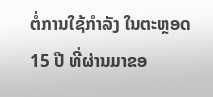ຕໍ່ການໃຊ້ກຳລັງ ໃນຕະຫຼອດ 15 ປີ ທີ່ຜ່ານມາຂອ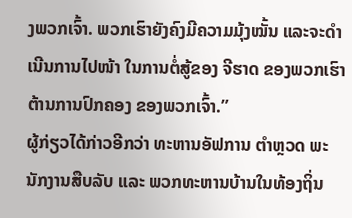ງພວກເຈົ້າ. ພວກເຮົາຍັງຄົງມີຄວາມມຸ້ງໝັ້ນ ແລະຈະດຳເນີນການໄປໜ້າ ໃນການຕໍ່ສູ້ຂອງ ຈີຮາດ ຂອງພວກເຮົາ ຕ້ານການປົກຄອງ ຂອງພວກເຈົ້າ.”
ຜູ້ກ່ຽວໄດ້ກ່າວອີກວ່າ ທະຫານອັຟການ ຕຳຫຼວດ ພະນັກງານສືບລັບ ແລະ ພວກທະຫານບ້ານໃນທ້ອງຖິ່ນ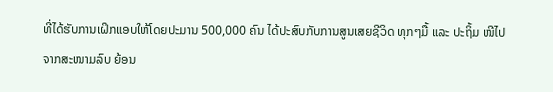ທີ່ໄດ້ຮັບການເຝິກແອບໃຫ້ໂດຍປະມານ 500,000 ຄົນ ໄດ້ປະສົບກັບການສູນເສຍຊີວິດ ທຸກໆມື້ ແລະ ປະຖິ້ມ ໜີໄປ ຈາກສະໜາມລົບ ຍ້ອນ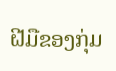ຝີມືຂອງກຸ່ມ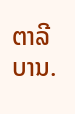ຕາລີບານ.